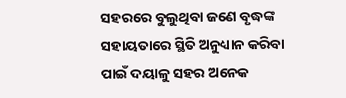ସହରରେ ବୁଲୁଥିବା ଜଣେ ବୃଦ୍ଧଙ୍କ ସହାୟତାରେ ସ୍ଥିତି ଅନୁଧ୍ୟାନ କରିବା ପାଇଁ ଦୟାଳୁ ସହର ଅନେକ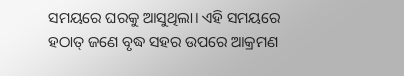ସମୟରେ ଘରକୁ ଆସୁଥିଲା। ଏହି ସମୟରେ ହଠାତ୍ ଜଣେ ବୃଦ୍ଧ ସହର ଉପରେ ଆକ୍ରମଣ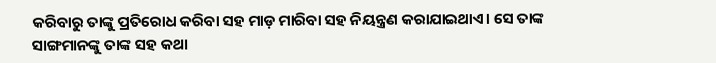କରିବାରୁ ତାଙ୍କୁ ପ୍ରତିରୋଧ କରିବା ସହ ମାଡ଼ ମାରିବା ସହ ନିୟନ୍ତ୍ରଣ କରାଯାଇଥାଏ। ସେ ତାଙ୍କ ସାଙ୍ଗମାନଙ୍କୁ ତାଙ୍କ ସହ କଥା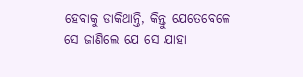ହେବାକୁ ଡାକିଥାନ୍ତି, କିନ୍ତୁ ଯେତେବେଳେ ସେ ଜାଣିଲେ ଯେ ସେ ଯାହା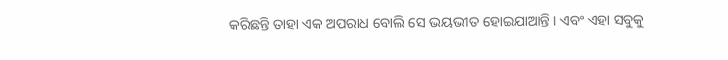କରିଛନ୍ତି ତାହା ଏକ ଅପରାଧ ବୋଲି ସେ ଭୟଭୀତ ହୋଇଯାଆନ୍ତି । ଏବଂ ଏହା ସବୁକୁ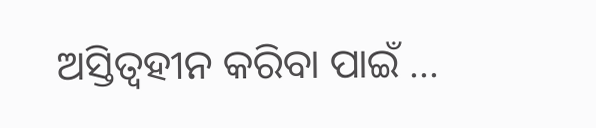ଅସ୍ତିତ୍ୱହୀନ କରିବା ପାଇଁ ...